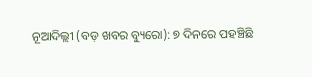ନୂଆଦିଲ୍ଲୀ (ବଡ଼ ଖବର ବ୍ୟୁରୋ): ୭ ଦିନରେ ପହଞ୍ଚିଛି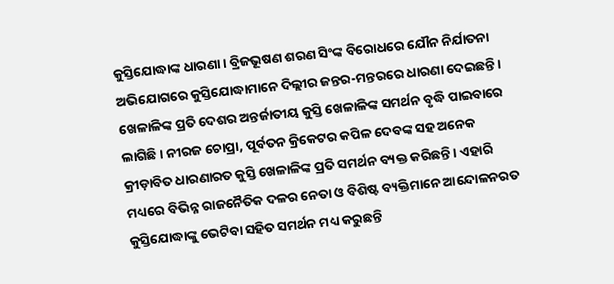କୁସ୍ତିଯୋଦ୍ଧାଙ୍କ ଧାରଣା । ବ୍ରିଜଭୂଷଣ ଶରଣ ସିଂଙ୍କ ବିରୋଧରେ ଯୌନ ନିର୍ଯାତନା ଅଭିଯୋଗରେ କୁସ୍ତିଯୋଦ୍ଧାମାନେ ଦିଲ୍ଲୀର ଜନ୍ତର-ମନ୍ତରରେ ଧାରଣା ଦେଇଛନ୍ତି । ଖେଳାଳିଙ୍କ ପ୍ରତି ଦେଶର ଅନ୍ତର୍ଜାତୀୟ କୁସ୍ତି ଖେଳାଳିଙ୍କ ସମର୍ଥନ ବୃଦ୍ଧି ପାଇବାରେ ଲାଗିଛି । ନୀରଜ ଚୋପ୍ରା, ପୂର୍ବତନ କ୍ରିକେଟର କପିଳ ଦେବଙ୍କ ସହ ଅନେକ କ୍ରୀଡ଼ାବିତ ଧାରଣାରତ କୁସ୍ତି ଖେଳାଳିଙ୍କ ପ୍ରତି ସମର୍ଥନ ବ୍ୟକ୍ତ କରିଛନ୍ତି । ଏହାରି ମଧ୍ୟରେ ବିଭିନ୍ନ ରାଜନୈତିକ ଦଳର ନେତା ଓ ବିଶିଷ୍ଟ ବ୍ୟକ୍ତିମାନେ ଆନ୍ଦୋଳନରତ କୁସ୍ତିଯୋଦ୍ଧାଙ୍କୁ ଭେଟିବା ସହିତ ସମର୍ଥନ ମଧ୍ୟ କରୁଛନ୍ତି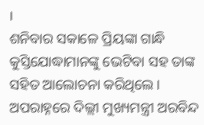।
ଶନିବାର ସକାଳେ ପ୍ରିୟଙ୍କା ଗାନ୍ଧି କୁସ୍ତିଯୋଦ୍ଧାମାନଙ୍କୁ ଭେଟିବା ସହ ତାଙ୍କ ସହିତ ଆଲୋଚନା କରିଥିଲେ । ଅପରାହ୍ନରେ ଦିଲ୍ଲୀ ମୁଖ୍ୟମନ୍ତ୍ରୀ ଅରବିନ୍ଦ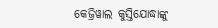କେଜ୍ରିୱାଲ କୁସ୍ତିଯୋଦ୍ଧାଙ୍କୁ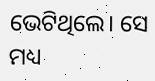ଭେଟିଥିଲେ। ସେ ମଧ୍ୟ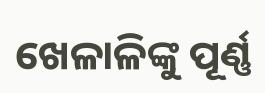ଖେଳାଳିଙ୍କୁ ପୂର୍ଣ୍ଣ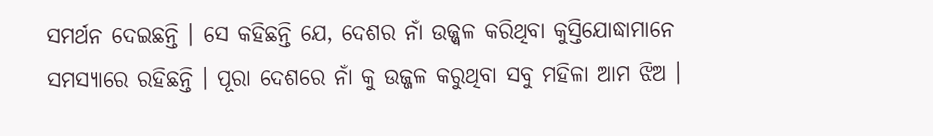ସମର୍ଥନ ଦେଇଛନ୍ତି । ସେ କହିଛନ୍ତି ଯେ, ଦେଶର ନାଁ ଉଜ୍ଜ୍ୱଳ କରିଥିବା କୁସ୍ତିଯୋଦ୍ଧାମାନେ ସମସ୍ୟାରେ ରହିଛନ୍ତି । ପୂରା ଦେଶରେ ନାଁ କୁ ଉଜ୍ଜଳ କରୁଥିବା ସବୁ ମହିଳା ଆମ ଝିଅ ।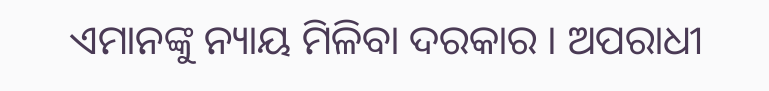ଏମାନଙ୍କୁ ନ୍ୟାୟ ମିଳିବା ଦରକାର । ଅପରାଧୀ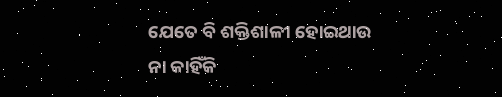ଯେତେ ବି ଶକ୍ତିଶାଳୀ ହୋଇଥାଉ ନା କାହିଁକି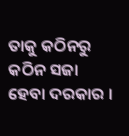ତାକୁ କଠିନରୁ କଠିନ ସଜା ହେବା ଦରକାର ।